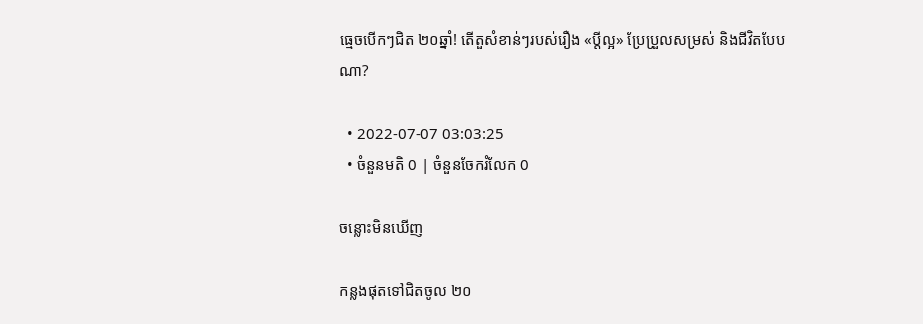ធ្មេចបើកៗជិត ២០ឆ្នាំ! តើតួសំខាន់ៗរបស់រឿង «ប្ដីល្អ» ប្រែប្រួលសម្រស់ និងជីវិតបែបណា?

  • 2022-07-07 03:03:25
  • ចំនួនមតិ 0 | ចំនួនចែករំលែក 0

ចន្លោះមិនឃើញ

កន្លងផុតទៅជិតចូល ២០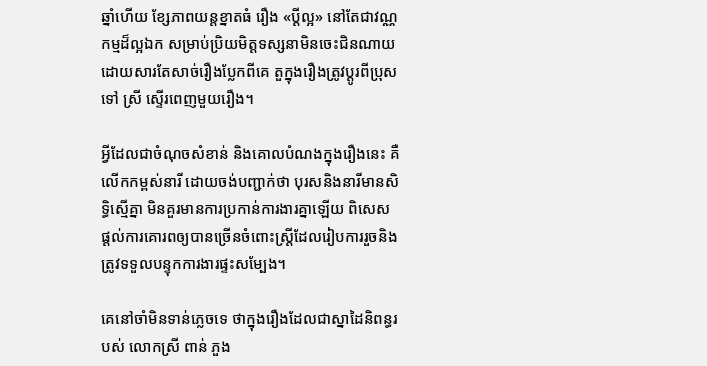ឆ្នាំហើយ ខ្សែភាពយន្តខ្នាតធំ រឿង «ប្ដីល្អ» នៅតែជាវណ្ណកម្មដ៏ល្អឯក សម្រាប់ប្រិយមិត្តទស្សនាមិនចេះជិនណាយ ដោយសារតែសាច់រឿងប្លែកពីគេ តួក្នុងរឿងត្រូវប្ដូរពីប្រុសទៅ ស្រី ស្ទើរពេញមួយរឿង។

អ្វីដែលជាចំណុចសំខាន់ និងគោលបំណងក្នុងរឿងនេះ គឺលើកកម្ពស់នារី ដោយចង់បញ្ជាក់ថា បុរសនិងនារីមានសិទ្ធិស្មើគ្នា មិនគួរមានការប្រកាន់ការងារគ្នាឡើយ ពិសេសផ្ដល់ការគោរពឲ្យបានច្រើនចំពោះស្ត្រីដែលរៀបការរួចនិងត្រូវទទួលបន្ទុកការងារផ្ទះសម្បែង។

គេនៅចាំមិនទាន់ភ្លេចទេ ថាក្នុងរឿងដែលជាស្នាដៃនិពន្ធរបស់ លោកស្រី ពាន់ ភួង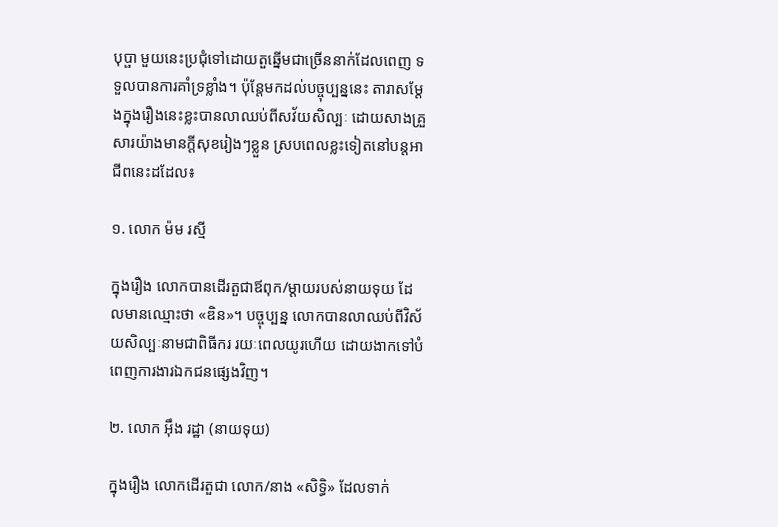បុប្ផា មួយនេះប្រជុំទៅដោយតួឆ្នើមជាច្រើននាក់ដែលពេញ ទទួលបានការគាំទ្រខ្លាំង។ ប៉ុន្តែមកដល់បច្ចុប្បន្ននេះ តារាសម្ដែងក្នុងរឿងនេះខ្លះបានលាឈប់ពីសវ័យសិល្បៈ ដោយសាងគ្រួសារយ៉ាងមានក្ដីសុខរៀងៗខ្លួន ស្របពេលខ្លះទៀតនៅបន្តអាជីពនេះដដែល៖

១. លោក ម៉ម រស្មី

ក្នុងរឿង លោកបានដើរតួជាឪពុក/ម្ដាយរបស់នាយទុយ ដែលមានឈ្មោះថា «ឌិន»។ បច្ចុប្បន្ន លោកបានលាឈប់ពីវិស័យសិល្បៈនាមជាពិធីករ រយៈពេលយូរហើយ ដោយងាកទៅបំពេញការងារឯកជនផ្សេងវិញ។

២. លោក អ៊ឹង រដ្ឋា (នាយទុយ)

ក្នុងរឿង លោកដើរតួជា លោក/នាង «សិទ្ធិ» ដែលទាក់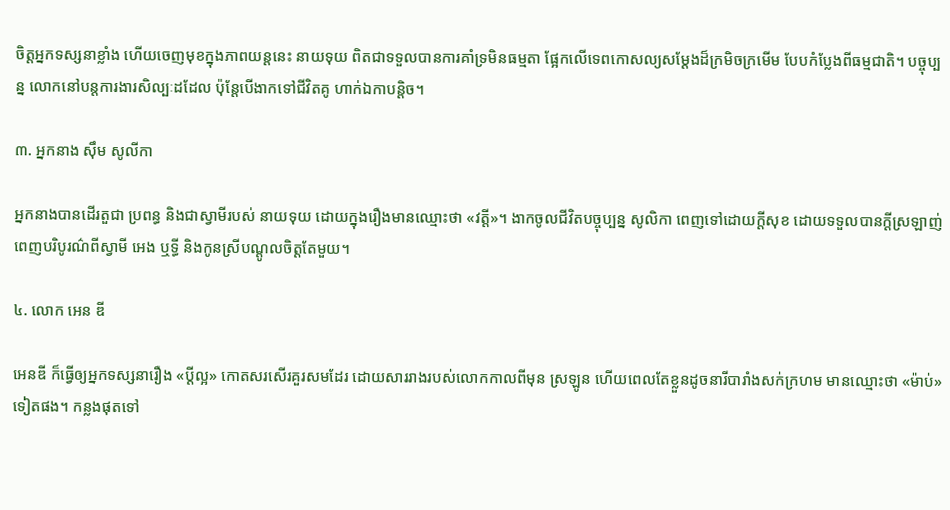ចិត្តអ្នកទស្សនាខ្លាំង ហើយចេញមុខក្នុងភាពយន្តនេះ នាយទុយ ពិតជាទទួលបានការគាំទ្រមិនធម្មតា ផ្អែកលើទេពកោសល្យសម្ដែងដ៏ក្រមិចក្រមើម បែបកំប្លែងពីធម្មជាតិ។ បច្ចុប្បន្ន លោកនៅបន្តការងារសិល្បៈដដែល ប៉ុន្តែបើងាកទៅជីវិតគូ ហាក់ឯកាបន្តិច។

៣. អ្នកនាង ស៊ឹម សូលីកា

អ្នកនាងបានដើរតួជា ប្រពន្ធ និងជាស្វាមីរបស់ នាយទុយ ដោយក្នុងរឿងមានឈ្មោះថា «វត្តី»។ ងាកចូលជីវិតបច្ចុប្បន្ន សូលិកា ពេញទៅដោយក្ដីសុខ ដោយទទួលបានក្ដីស្រឡាញ់ពេញបរិបូរណ៌ពីស្វាមី អេង ឬទ្ធី និងកូនស្រីបណ្ដូលចិត្តតែមួយ។

៤. លោក អេន ឌី

អេនឌី ក៏ធ្វើឲ្យអ្នកទស្សនារឿង «ប្ដីល្អ» កោតសរសើរគួរសមដែរ ដោយសាររាងរបស់លោកកាលពីមុន ស្រឡូន ហើយពេលតែខ្លួនដូចនារីបារាំងសក់ក្រហម មានឈ្មោះថា «ម៉ាប់» ទៀតផង។ កន្លងផុតទៅ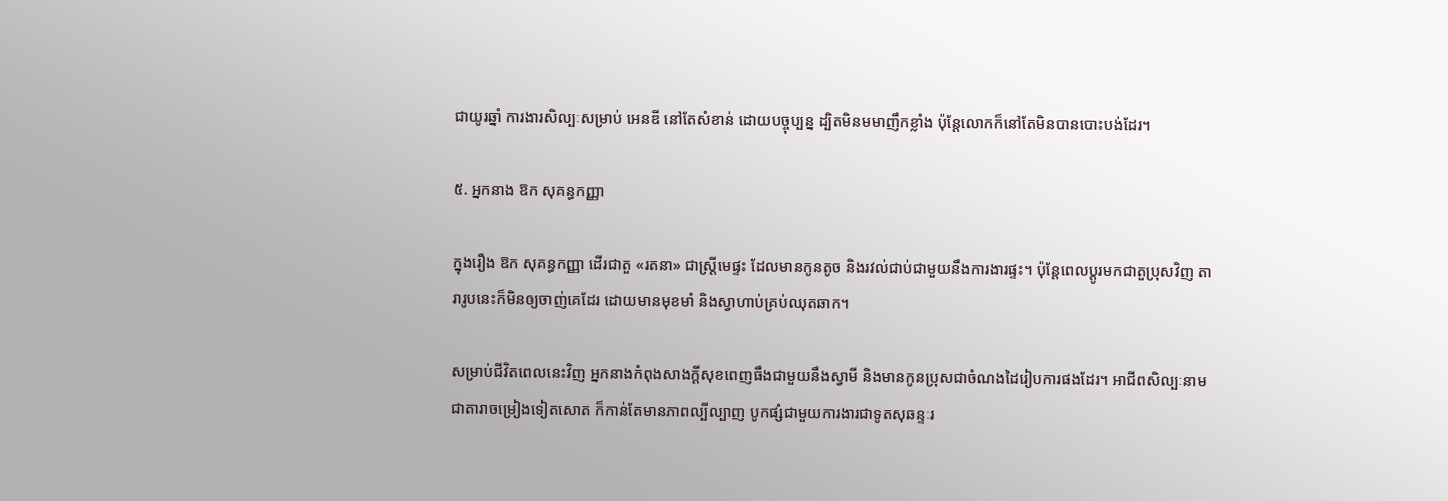ជាយូរឆ្នាំ ការងារសិល្បៈសម្រាប់ អេនឌី នៅតែសំខាន់ ដោយបច្ចុប្បន្ន ដ្បិតមិនមមាញឹកខ្លាំង ប៉ុន្តែលោកក៏នៅតែមិនបានបោះបង់ដែរ។

៥. អ្នកនាង ឱក សុគន្ធកញ្ញា

ក្នុងរឿង ឱក សុគន្ធកញ្ញា ដើរជាតួ «រតនា» ជាស្ត្រីមេផ្ទះ ដែលមានកូនតូច និងរវល់ជាប់ជាមួយនឹងការងារផ្ទះ។ ប៉ុន្តែពេលប្ដូរមកជាតួប្រុសវិញ តារារូបនេះក៏មិនឲ្យចាញ់គេដែរ ដោយមានមុខមាំ និងស្វាហាប់គ្រប់ឈុតឆាក។

សម្រាប់ជីវិតពេលនេះវិញ អ្នកនាងកំពុងសាងក្ដីសុខពេញធឹងជាមួយនឹងស្វាមី និងមានកូនប្រុសជាចំណងដៃរៀបការផងដែរ។ អាជីពសិល្បៈនាមជាតារាចម្រៀងទៀតសោត ក៏កាន់តែមានភាពល្បីល្បាញ បូកផ្សំជាមួយការងារជាទូតសុឆន្ទៈរ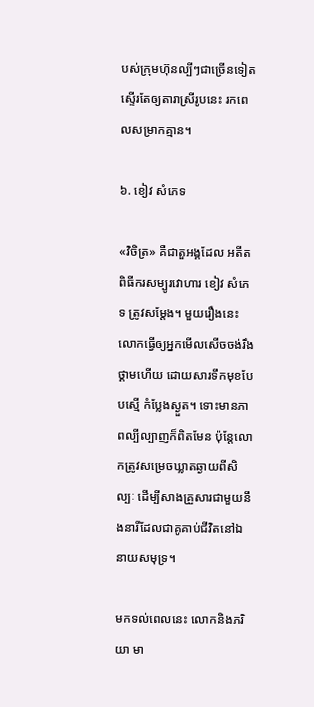បស់ក្រុមហ៊ុនល្បីៗជាច្រើនទៀតស្ទើរតែឲ្យតារាស្រីរូបនេះ រកពេលសម្រាកគ្មាន។

៦. ខៀវ សំភេទ

«វិចិត្រ» គឺជាតួអង្គដែល អតីតពិធីករសម្បូរវោហារ ខៀវ សំភេទ ត្រូវសម្ដែង។ មួយរឿងនេះ លោកធ្វើឲ្យអ្នកមើលសើចចង់រឹងថ្គាមហើយ ដោយសារទឹកមុខបែបស្មើ កំប្លែងស្ងួត។ ទោះមានភាពល្បីល្បាញក៏ពិតមែន ប៉ុន្តែលោកត្រូវសម្រេចឃ្លាតឆ្ងាយពីសិល្បៈ ដើម្បីសាងគ្រួសារជាមួយនឹងនារីដែលជាគូគាប់ជីវិតនៅឯនាយសមុទ្រ។

មកទល់ពេលនេះ លោកនិងភរិយា មា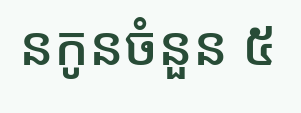នកូនចំនួន ៥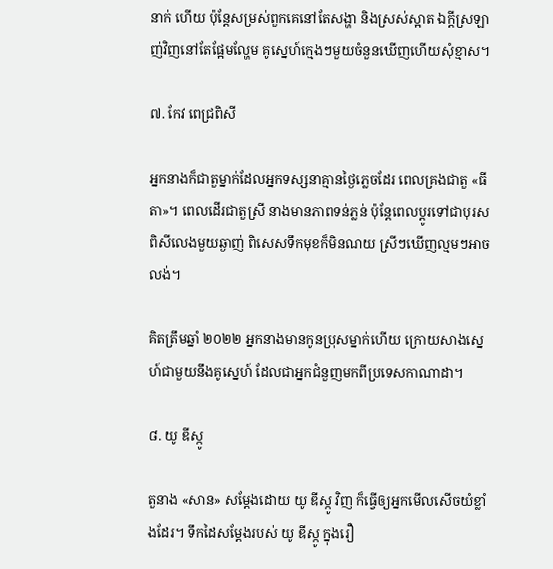នាក់ ហើយ ប៉ុន្តែសម្រស់ពួកគេនៅតែសង្ហា និងស្រស់ស្អាត ឯក្ដីស្រឡាញ់វិញនៅតែផ្អែមល្ហែម គូស្នេហ៍ក្មេងៗមួយចំនួនឃើញហើយសុំខ្មាស។

៧. កែវ ពេជ្រពិសី

អ្នកនាងក៏ជាតួម្នាក់ដែលអ្នកទស្សនាគ្មានថ្ងៃភ្លេចដែរ ពេលគ្រងជាតួ «ធីតា»។ ពេលដើរជាតួស្រី នាងមានភាពទន់ភ្លន់ ប៉ុន្តែពេលប្ដូរទៅជាបុរស ពិសីលេងមួយឆ្ងាញ់ ពិសេសទឹកមុខក៏មិនណយ ស្រីៗឃើញល្មមៗអាចលង់។

គិតត្រឹមឆ្នាំ ២០២២ អ្នកនាងមានកូនប្រុសម្នាក់ហើយ ក្រោយសាងស្នេហ៍ជាមួយនឹងគូស្នេហ៍ ដែលជាអ្នកជំនួញមកពីប្រទេសកាណាដា។

៨. យូ ឌីស្កូ

តួនាង «សាន» សម្ដែងដោយ យូ ឌីស្កូ វិញ ក៏ធ្វើឲ្យអ្នកមើលសើចយំខ្លាំងដែរ។ ទឹកដៃសម្ដែងរបស់ យូ ឌីស្កូ ក្នុងរឿ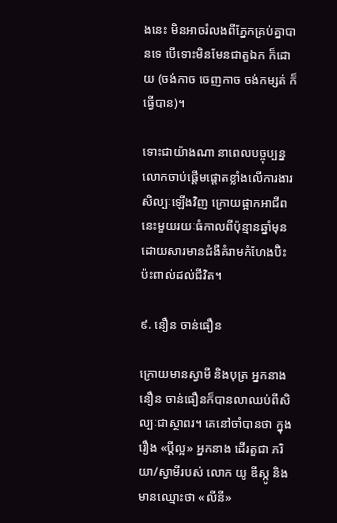ងនេះ មិនអាចរំលងពីភ្នែកគ្រប់គ្នាបានទេ បើទោះមិនមែនជាតួឯក ក៏ដោយ (ចង់កាច ចេញកាច ចង់កម្សត់ ក៏ធ្វើបាន)។

ទោះជាយ៉ាងណា នាពេលបច្ចុប្បន្ន លោកចាប់ផ្ដើមផ្ដោតខ្លាំងលើការងារសិល្បៈឡើងវិញ ក្រោយផ្អាកអាជីពនេះមួយរយៈធំកាលពីប៉ុន្មានឆ្នាំមុន ដោយសារមានជំងឺគំរាមកំហែងប៊ិះប៉ះពាល់ដល់ជីវិត។

៩. នឿន ចាន់ធឿន

ក្រោយមានស្វាមី និងបុត្រ អ្នកនាង នឿន ចាន់ធឿនក៏បានលាឈប់ពីសិល្បៈជាស្ថាពរ។ គេនៅចាំបានថា ក្នុងរឿង «ប្ដីល្អ» អ្នកនាង ដើរតួជា ភរិយា/ស្វាមីរបស់ លោក យូ ឌីស្កូ និងមានឈ្មោះថា «លីនី»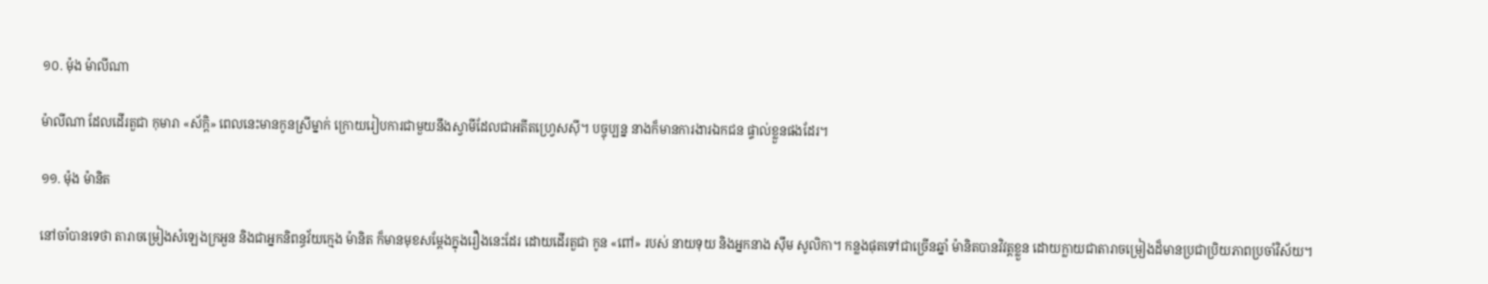១០. ម៉ុង ម៉ាលីណា

ម៉ាលីណា ដែលដើរតួជា កុមារា «ស័ក្តិ» ពេលនេះមានកូនស្រីម្នាក់ ក្រោយរៀបការជាមួយនឹងស្វាមីដែលជាអតីតហ្វ្រេសស៊ី។ បច្ចុប្បន្ន នាងក៏មានការងារឯកជន ផ្ទាល់ខ្លួនផងដែរ។

១១. ម៉ុង ម៉ានិត

នៅចាំបានទេថា តារាចម្រៀងសំឡេងក្រអួន និងជាអ្នកនិពន្ធវ័យក្មេង ម៉ានិត ក៏មានមុខសម្ដែងក្នុងរឿងនេះដែរ ដោយដើរតួជា កូន «ពៅ» របស់ នាយទុយ និងអ្នកនាង ស៊ឹម សូលិកា។ កន្លងផុតទៅជាច្រើនឆ្នាំ ម៉ានិតបានវិវត្តខ្លួន ដោយក្លាយជាតារាចម្រៀងដ៏មានប្រជាប្រិយភាពប្រចាំវិស័យ។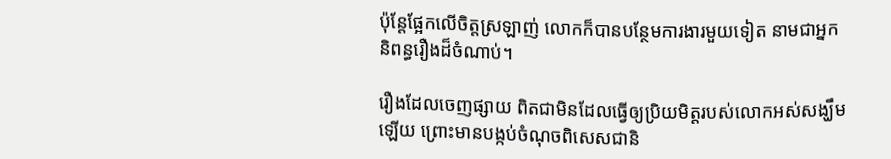ប៉ុន្តែផ្អែកលើចិត្តស្រឡាញ់ លោកក៏បានបន្ថែមការងារមួយទៀត នាមជាអ្នកនិពន្ធរឿងដ៏ចំណាប់។

រឿងដែលចេញផ្សាយ ពិតជាមិនដែលធ្វើឲ្យប្រិយមិត្តរបស់លោកអស់សង្ឃឹមឡើយ ព្រោះមានបង្កប់ចំណុចពិសេសជានិ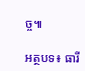ច្ច៕

អត្ថបទ៖ ធារី